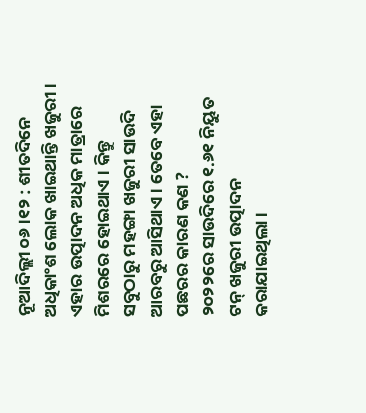ନୂଆଦିଲ୍ଲୀ ୦୬।୧୨ : ଶୀତଦିନେ ଅଧିକାଂଶ ଲୋକ ଖାଇଥାନ୍ତି ଖଜୁରୀ । ଏହାର ଉତ୍ପାଦନ ଅଧିକ ମାତ୍ରାରେ ମିଶରରେ ହୋଇଥାଏ । କିନ୍ତୁ ସବୁଠାରୁ ମହଙ୍ଗା ଖଜୁରୀ ସାଉଦି ଆରବରୁ ଆସିଥାଏ । ତେବେ ଏହା ପଛରର କାରଣ କଣ ?
୨୦୨୨ରେ ସାଉଦିରେ ୧.୬୧ ନିୟୁତ ଟନ୍ ଖଜୁରୀ ଉତ୍ପାଦନ କରାଯାଇଥିଲା ।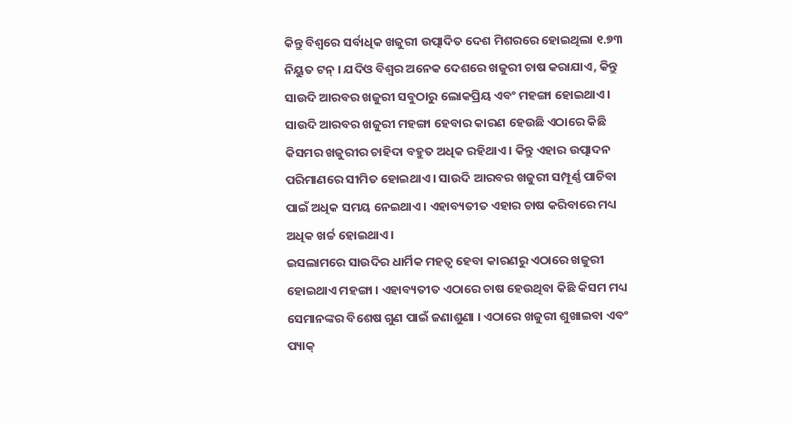କିନ୍ତୁ ବିଶ୍ବରେ ସର୍ବାଧିକ ଖଜୁରୀ ଉତ୍ପାଦିତ ଦେଶ ମିଶରରେ ହୋଇଥିଲା ୧.୭୩ ନିୟୁତ ଟନ୍ । ଯଦିଓ ବିଶ୍ବର ଅନେକ ଦେଶରେ ଖଜୁରୀ ଚାଷ କରାଯାଏ, କିନ୍ତୁ ସାଉଦି ଆରବର ଖଜୁରୀ ସବୁଠାରୁ ଲୋକପ୍ରିୟ ଏବଂ ମହଙ୍ଗା ହୋଇଥାଏ ।
ସାଉଦି ଆରବର ଖଜୁରୀ ମହଙ୍ଗା ହେବାର କାରଣ ହେଉଛି ଏଠାରେ କିଛି କିସମର ଖଜୁରୀର ଚାହିଦା ବହୁତ ଅଧିକ ରହିଥାଏ । କିନ୍ତୁ ଏହାର ଉତ୍ପାଦନ ପରିମାଣରେ ସୀମିତ ହୋଇଥାଏ । ସାଉଦି ଆରବର ଖଜୁରୀ ସମ୍ପୂର୍ଣ୍ଣ ପାଚିବା ପାଇଁ ଅଧିକ ସମୟ ନେଇଥାଏ । ଏହାବ୍ୟତୀତ ଏହାର ଚାଷ କରିବାରେ ମଧ୍ୟ ଅଧିକ ଖର୍ଚ୍ଚ ହୋଇଥାଏ ।
ଇସଲାମରେ ସାଉଦିର ଧାର୍ମିକ ମହତ୍ବ ହେବା କାରଣରୁ ଏଠାରେ ଖଜୁରୀ ହୋଇଥାଏ ମହଙ୍ଗା । ଏହାବ୍ୟତୀତ ଏଠାରେ ଚାଷ ହେଉଥିବା କିଛି କିସମ ମଧ୍ୟ ସେମାନଙ୍କର ବିଶେଷ ଗୁଣ ପାଇଁ ଜଣାଶୁଣା । ଏଠାରେ ଖଜୁରୀ ଶୁଖାଇବା ଏବଂ ପ୍ୟାକ୍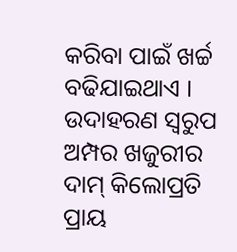କରିବା ପାଇଁ ଖର୍ଚ୍ଚ ବଢିଯାଇଥାଏ । ଉଦାହରଣ ସ୍ବରୁପ ଅମ୍ପର ଖଜୁରୀର ଦାମ୍ କିଲୋପ୍ରତି ପ୍ରାୟ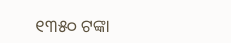୧୩୫୦ ଟଙ୍କା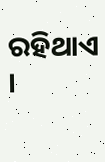ରହିଥାଏ ।